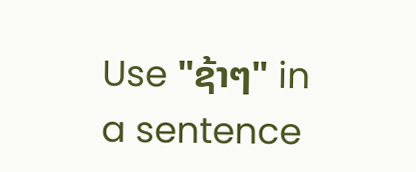Use "ຊ້າໆ" in a sentence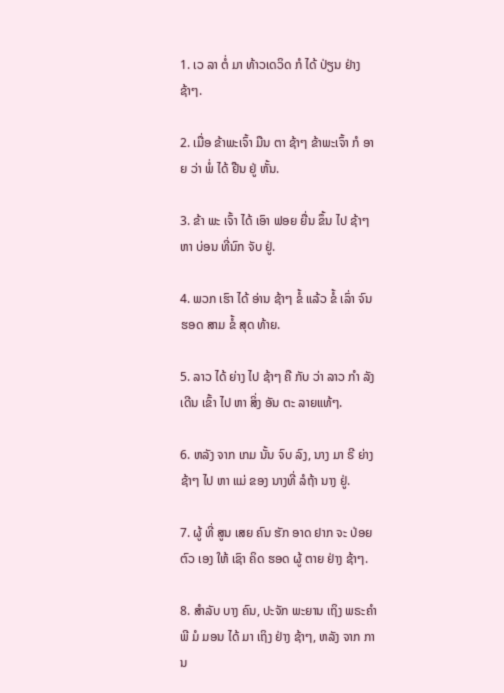1. ເວ ລາ ຕໍ່ ມາ ທ້າວເດວິດ ກໍ ໄດ້ ປ່ຽນ ຢ່າງ ຊ້າໆ.

2. ເມື່ອ ຂ້າພະເຈົ້າ ມືນ ຕາ ຊ້າໆ ຂ້າພະເຈົ້າ ກໍ ອາຍ ວ່າ ພໍ່ ໄດ້ ຢືນ ຢູ່ ຫັ້ນ.

3. ຂ້າ ພະ ເຈົ້າ ໄດ້ ເອົາ ຟອຍ ຍື່ນ ຂຶ້ນ ໄປ ຊ້າໆ ຫາ ບ່ອນ ທີ່ນົກ ຈັບ ຢູ່.

4. ພວກ ເຮົາ ໄດ້ ອ່ານ ຊ້າໆ ຂໍ້ ແລ້ວ ຂໍ້ ເລົ່າ ຈົນ ຮອດ ສາມ ຂໍ້ ສຸດ ທ້າຍ.

5. ລາວ ໄດ້ ຍ່າງ ໄປ ຊ້າໆ ຄື ກັບ ວ່າ ລາວ ກໍາ ລັງ ເດີນ ເຂົ້າ ໄປ ຫາ ສິ່ງ ອັນ ຕະ ລາຍແທ້ໆ.

6. ຫລັງ ຈາກ ເກມ ນັ້ນ ຈົບ ລົງ, ນາງ ມາ ຣີ ຍ່າງ ຊ້າໆ ໄປ ຫາ ແມ່ ຂອງ ນາງທີ່ ລໍຖ້າ ນາງ ຢູ່.

7. ຜູ້ ທີ່ ສູນ ເສຍ ຄົນ ຮັກ ອາດ ຢາກ ຈະ ປ່ອຍ ຕົວ ເອງ ໃຫ້ ເຊົາ ຄິດ ຮອດ ຜູ້ ຕາຍ ຢ່າງ ຊ້າໆ.

8. ສໍາລັບ ບາງ ຄົນ, ປະຈັກ ພະຍານ ເຖິງ ພຣະຄໍາ ພີ ມໍ ມອນ ໄດ້ ມາ ເຖິງ ຢ່າງ ຊ້າໆ, ຫລັງ ຈາກ ການ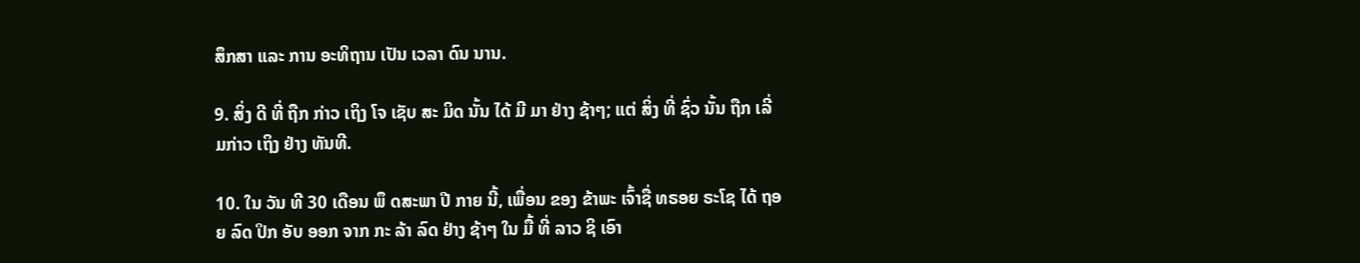ສຶກສາ ແລະ ການ ອະທິຖານ ເປັນ ເວລາ ດົນ ນານ.

9. ສິ່ງ ດີ ທີ່ ຖືກ ກ່າວ ເຖິງ ໂຈ ເຊັບ ສະ ມິດ ນັ້ນ ໄດ້ ມີ ມາ ຢ່າງ ຊ້າໆ; ແຕ່ ສິ່ງ ທີ່ ຊົ່ວ ນັ້ນ ຖືກ ເລີ່ ມກ່າວ ເຖິງ ຢ່າງ ທັນທີ.

10. ໃນ ວັນ ທີ 30 ເດືອນ ພຶ ດສະພາ ປີ ກາຍ ນີ້, ເພື່ອນ ຂອງ ຂ້າພະ ເຈົ້າຊື່ ທຣອຍ ຣະໂຊ ໄດ້ ຖອຍ ລົດ ປິກ ອັບ ອອກ ຈາກ ກະ ລ້າ ລົດ ຢ່າງ ຊ້າໆ ໃນ ມື້ ທີ່ ລາວ ຊິ ເອົາ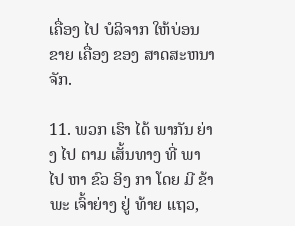ເຄື່ອງ ໄປ ບໍລິຈາກ ໃຫ້ບ່ອນ ຂາຍ ເຄື່ອງ ຂອງ ສາດສະຫນາ ຈັກ.

11. ພວກ ເຮົາ ໄດ້ ພາກັນ ຍ່າງ ໄປ ຕາມ ເສັ້ນທາງ ທີ່ ພາ ໄປ ຫາ ຂົວ ອິງ ກາ ໂດຍ ມີ ຂ້າພະ ເຈົ້າຍ່າງ ຢູ່ ທ້າຍ ແຖວ,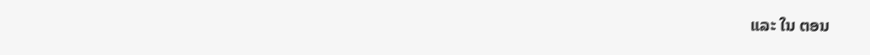ແລະ ໃນ ຕອນ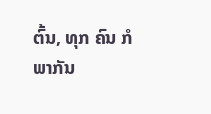ຕົ້ນ, ທຸກ ຄົນ ກໍ ພາກັນ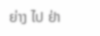ຍ່າງ ໄປ ຢ່າ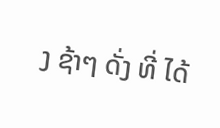ງ ຊ້າໆ ດັ່ງ ທີ່ ໄດ້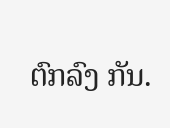ຕົກລົງ ກັນ.